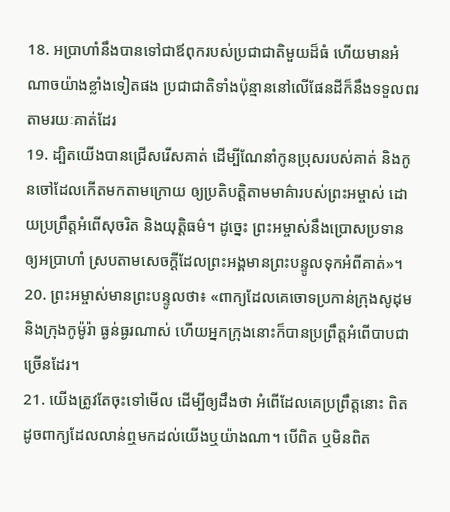18. អប្រាហាំនឹងបានទៅជាឪពុករបស់ប្រជាជាតិមួយដ៏ធំ ហើយមានអំណាចយ៉ាងខ្លាំងទៀតផង ប្រជាជាតិទាំងប៉ុន្មាននៅលើផែនដីក៏នឹងទទួលពរតាមរយៈគាត់ដែរ
19. ដ្បិតយើងបានជ្រើសរើសគាត់ ដើម្បីណែនាំកូនប្រុសរបស់គាត់ និងកូនចៅដែលកើតមកតាមក្រោយ ឲ្យប្រតិបត្តិតាមមាគ៌ារបស់ព្រះអម្ចាស់ ដោយប្រព្រឹត្តអំពើសុចរិត និងយុត្តិធម៌។ ដូច្នេះ ព្រះអម្ចាស់នឹងប្រោសប្រទានឲ្យអប្រាហាំ ស្របតាមសេចក្ដីដែលព្រះអង្គមានព្រះបន្ទូលទុកអំពីគាត់»។
20. ព្រះអម្ចាស់មានព្រះបន្ទូលថា៖ «ពាក្យដែលគេចោទប្រកាន់ក្រុងសូដុម និងក្រុងកូម៉ូរ៉ា ធ្ងន់ធ្ងរណាស់ ហើយអ្នកក្រុងនោះក៏បានប្រព្រឹត្តអំពើបាបជាច្រើនដែរ។
21. យើងត្រូវតែចុះទៅមើល ដើម្បីឲ្យដឹងថា អំពើដែលគេប្រព្រឹត្តនោះ ពិតដូចពាក្យដែលលាន់ឮមកដល់យើងឬយ៉ាងណា។ បើពិត ឬមិនពិត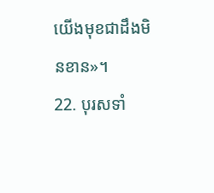យើងមុខជាដឹងមិនខាន»។
22. បុរសទាំ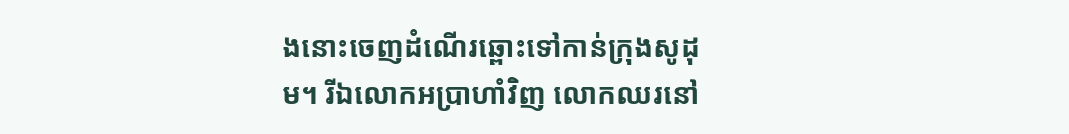ងនោះចេញដំណើរឆ្ពោះទៅកាន់ក្រុងសូដុម។ រីឯលោកអប្រាហាំវិញ លោកឈរនៅ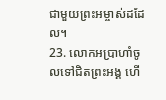ជាមួយព្រះអម្ចាស់ដដែល។
23. លោកអប្រាហាំចូលទៅជិតព្រះអង្គ ហើ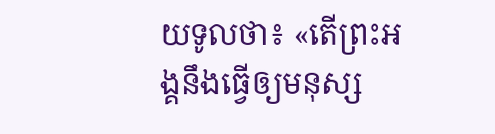យទូលថា៖ «តើព្រះអង្គនឹងធ្វើឲ្យមនុស្ស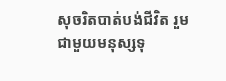សុចរិតបាត់បង់ជីវិត រួមជាមួយមនុស្សទុ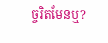ច្ចរិតមែនឬ?